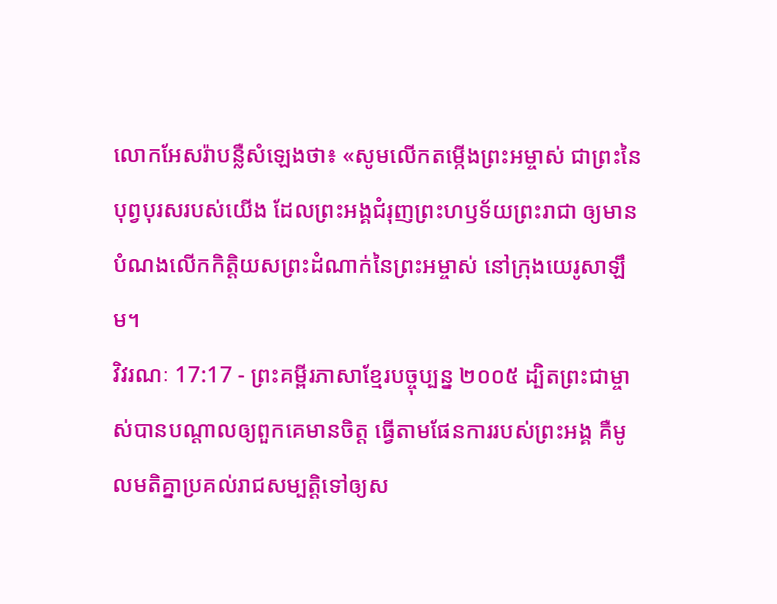លោកអែសរ៉ាបន្លឺសំឡេងថា៖ «សូមលើកតម្កើងព្រះអម្ចាស់ ជាព្រះនៃបុព្វបុរសរបស់យើង ដែលព្រះអង្គជំរុញព្រះហឫទ័យព្រះរាជា ឲ្យមានបំណងលើកកិត្តិយសព្រះដំណាក់នៃព្រះអម្ចាស់ នៅក្រុងយេរូសាឡឹម។
វិវរណៈ 17:17 - ព្រះគម្ពីរភាសាខ្មែរបច្ចុប្បន្ន ២០០៥ ដ្បិតព្រះជាម្ចាស់បានបណ្ដាលឲ្យពួកគេមានចិត្ត ធ្វើតាមផែនការរបស់ព្រះអង្គ គឺមូលមតិគ្នាប្រគល់រាជសម្បត្តិទៅឲ្យស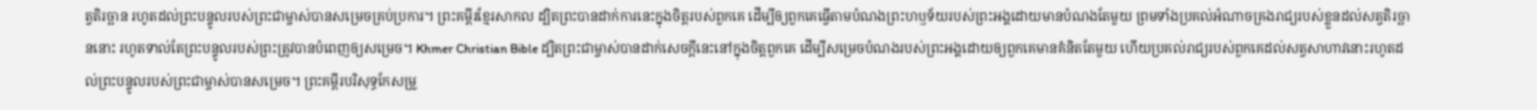ត្វតិរច្ឆាន រហូតដល់ព្រះបន្ទូលរបស់ព្រះជាម្ចាស់បានសម្រេចគ្រប់ប្រការ។ ព្រះគម្ពីរខ្មែរសាកល ដ្បិតព្រះបានដាក់ការនេះក្នុងចិត្តរបស់ពួកគេ ដើម្បីឲ្យពួកគេធ្វើតាមបំណងព្រះហឫទ័យរបស់ព្រះអង្គដោយមានបំណងតែមួយ ព្រមទាំងប្រគល់អំណាចគ្រងរាជ្យរបស់ខ្លួនដល់សត្វតិរច្ឆាននោះ រហូតទាល់តែព្រះបន្ទូលរបស់ព្រះត្រូវបានបំពេញឲ្យសម្រេច។ Khmer Christian Bible ដ្បិតព្រះជាម្ចាស់បានដាក់សេចក្ដីនេះនៅក្នុងចិត្ដពួកគេ ដើម្បីសម្រេចបំណងរបស់ព្រះអង្គដោយឲ្យពួកគេមានគំនិតតែមួយ ហើយប្រគល់រាជ្យរបស់ពួកគេដល់សត្វសាហាវនោះរហូតដល់ព្រះបន្ទូលរបស់ព្រះជាម្ចាស់បានសម្រេច។ ព្រះគម្ពីរបរិសុទ្ធកែសម្រួ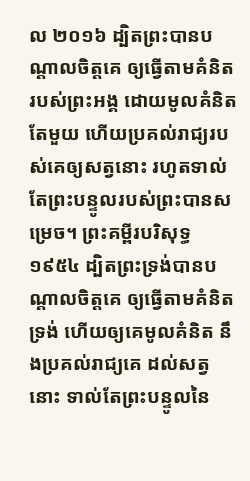ល ២០១៦ ដ្បិតព្រះបានបណ្ដាលចិត្តគេ ឲ្យធ្វើតាមគំនិតរបស់ព្រះអង្គ ដោយមូលគំនិតតែមួយ ហើយប្រគល់រាជ្យរបស់គេឲ្យសត្វនោះ រហូតទាល់តែព្រះបន្ទូលរបស់ព្រះបានសម្រេច។ ព្រះគម្ពីរបរិសុទ្ធ ១៩៥៤ ដ្បិតព្រះទ្រង់បានបណ្តាលចិត្តគេ ឲ្យធ្វើតាមគំនិតទ្រង់ ហើយឲ្យគេមូលគំនិត នឹងប្រគល់រាជ្យគេ ដល់សត្វនោះ ទាល់តែព្រះបន្ទូលនៃ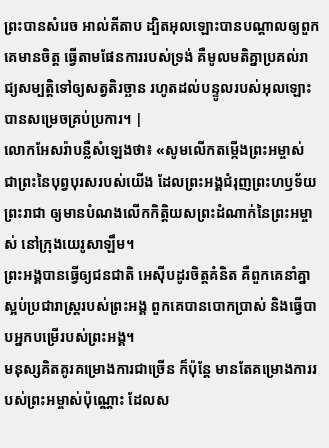ព្រះបានសំរេច អាល់គីតាប ដ្បិតអុលឡោះបានបណ្ដាលឲ្យពួកគេមានចិត្ដ ធ្វើតាមផែនការរបស់ទ្រង់ គឺមូលមតិគ្នាប្រគល់រាជ្យសម្បត្តិទៅឲ្យសត្វតិរច្ឆាន រហូតដល់បន្ទូលរបស់អុលឡោះ បានសម្រេចគ្រប់ប្រការ។ |
លោកអែសរ៉ាបន្លឺសំឡេងថា៖ «សូមលើកតម្កើងព្រះអម្ចាស់ ជាព្រះនៃបុព្វបុរសរបស់យើង ដែលព្រះអង្គជំរុញព្រះហឫទ័យព្រះរាជា ឲ្យមានបំណងលើកកិត្តិយសព្រះដំណាក់នៃព្រះអម្ចាស់ នៅក្រុងយេរូសាឡឹម។
ព្រះអង្គបានធ្វើឲ្យជនជាតិ អេស៊ីបដូរចិត្តគំនិត គឺពួកគេនាំគ្នាស្អប់ប្រជារាស្ត្ររបស់ព្រះអង្គ ពួកគេបានបោកប្រាស់ និងធ្វើបាបអ្នកបម្រើរបស់ព្រះអង្គ។
មនុស្សគិតគូរគម្រោងការជាច្រើន ក៏ប៉ុន្តែ មានតែគម្រោងការរបស់ព្រះអម្ចាស់ប៉ុណ្ណោះ ដែលស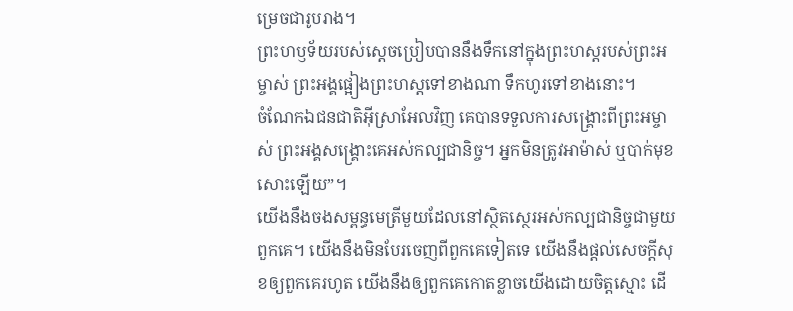ម្រេចជារូបរាង។
ព្រះហឫទ័យរបស់ស្ដេចប្រៀបបាននឹងទឹកនៅក្នុងព្រះហស្ដរបស់ព្រះអម្ចាស់ ព្រះអង្គផ្អៀងព្រះហស្ដទៅខាងណា ទឹកហូរទៅខាងនោះ។
ចំណែកឯជនជាតិអ៊ីស្រាអែលវិញ គេបានទទួលការសង្គ្រោះពីព្រះអម្ចាស់ ព្រះអង្គសង្គ្រោះគេអស់កល្បជានិច្ច។ អ្នកមិនត្រូវអាម៉ាស់ ឬបាក់មុខសោះឡើយ”។
យើងនឹងចងសម្ពន្ធមេត្រីមួយដែលនៅស្ថិតស្ថេរអស់កល្បជានិច្ចជាមួយពួកគេ។ យើងនឹងមិនបែរចេញពីពួកគេទៀតទេ យើងនឹងផ្ដល់សេចក្ដីសុខឲ្យពួកគេរហូត យើងនឹងឲ្យពួកគេកោតខ្លាចយើងដោយចិត្តស្មោះ ដើ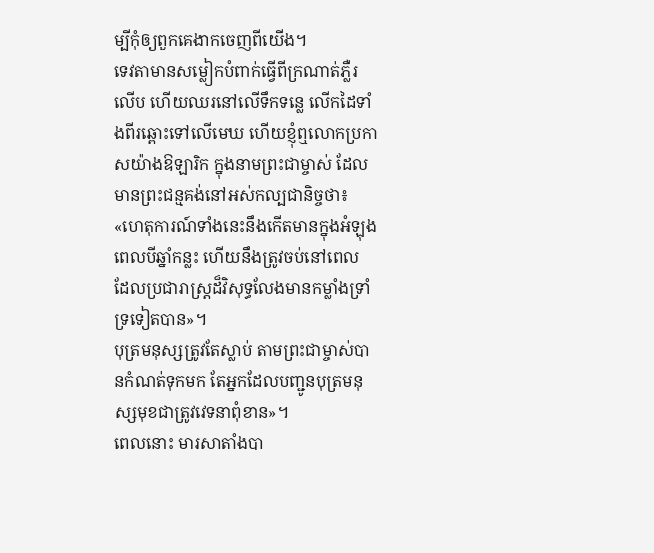ម្បីកុំឲ្យពួកគេងាកចេញពីយើង។
ទេវតាមានសម្លៀកបំពាក់ធ្វើពីក្រណាត់ភ្លឺរលើប ហើយឈរនៅលើទឹកទន្លេ លើកដៃទាំងពីរឆ្ពោះទៅលើមេឃ ហើយខ្ញុំឮលោកប្រកាសយ៉ាងឱឡារិក ក្នុងនាមព្រះជាម្ចាស់ ដែលមានព្រះជន្មគង់នៅអស់កល្បជានិច្ចថា៖ «ហេតុការណ៍ទាំងនេះនឹងកើតមានក្នុងអំឡុងពេលបីឆ្នាំកន្លះ ហើយនឹងត្រូវចប់នៅពេល ដែលប្រជារាស្ត្រដ៏វិសុទ្ធលែងមានកម្លាំងទ្រាំទ្រទៀតបាន»។
បុត្រមនុស្សត្រូវតែស្លាប់ តាមព្រះជាម្ចាស់បានកំណត់ទុកមក តែអ្នកដែលបញ្ជូនបុត្រមនុស្សមុខជាត្រូវវេទនាពុំខាន»។
ពេលនោះ មារសាតាំងបា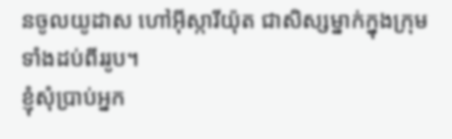នចូលយូដាស ហៅអ៊ីស្ការីយ៉ុត ជាសិស្សម្នាក់ក្នុងក្រុមទាំងដប់ពីររូប។
ខ្ញុំសុំប្រាប់អ្នក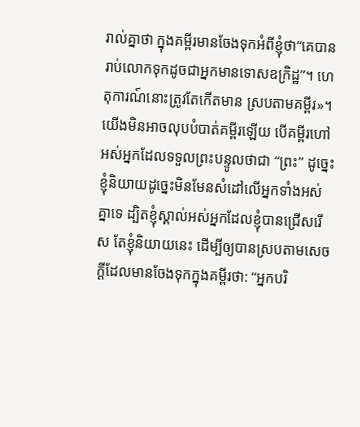រាល់គ្នាថា ក្នុងគម្ពីរមានចែងទុកអំពីខ្ញុំថា“គេបានរាប់លោកទុកដូចជាអ្នកមានទោសឧក្រិដ្ឋ”។ ហេតុការណ៍នោះត្រូវតែកើតមាន ស្របតាមគម្ពីរ»។
យើងមិនអាចលុបបំបាត់គម្ពីរឡើយ បើគម្ពីរហៅអស់អ្នកដែលទទួលព្រះបន្ទូលថាជា “ព្រះ” ដូច្នេះ
ខ្ញុំនិយាយដូច្នេះមិនមែនសំដៅលើអ្នកទាំងអស់គ្នាទេ ដ្បិតខ្ញុំស្គាល់អស់អ្នកដែលខ្ញុំបានជ្រើសរើស តែខ្ញុំនិយាយនេះ ដើម្បីឲ្យបានស្របតាមសេចក្ដីដែលមានចែងទុកក្នុងគម្ពីរថា: “អ្នកបរិ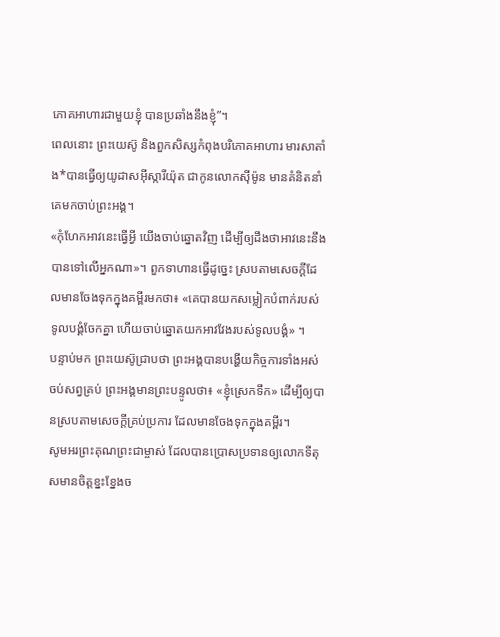ភោគអាហារជាមួយខ្ញុំ បានប្រឆាំងនឹងខ្ញុំ”។
ពេលនោះ ព្រះយេស៊ូ និងពួកសិស្សកំពុងបរិភោគអាហារ មារសាតាំង*បានធ្វើឲ្យយូដាសអ៊ីស្ការីយ៉ុត ជាកូនលោកស៊ីម៉ូន មានគំនិតនាំគេមកចាប់ព្រះអង្គ។
«កុំហែកអាវនេះធ្វើអ្វី យើងចាប់ឆ្នោតវិញ ដើម្បីឲ្យដឹងថាអាវនេះនឹងបានទៅលើអ្នកណា»។ ពួកទាហានធ្វើដូច្នេះ ស្របតាមសេចក្ដីដែលមានចែងទុកក្នុងគម្ពីរមកថា៖ «គេបានយកសម្លៀកបំពាក់របស់ទូលបង្គំចែកគ្នា ហើយចាប់ឆ្នោតយកអាវវែងរបស់ទូលបង្គំ» ។
បន្ទាប់មក ព្រះយេស៊ូជ្រាបថា ព្រះអង្គបានបង្ហើយកិច្ចការទាំងអស់ចប់សព្វគ្រប់ ព្រះអង្គមានព្រះបន្ទូលថា៖ «ខ្ញុំស្រេកទឹក» ដើម្បីឲ្យបានស្របតាមសេចក្ដីគ្រប់ប្រការ ដែលមានចែងទុកក្នុងគម្ពីរ។
សូមអរព្រះគុណព្រះជាម្ចាស់ ដែលបានប្រោសប្រទានឲ្យលោកទីតុសមានចិត្តខ្នះខ្នែងច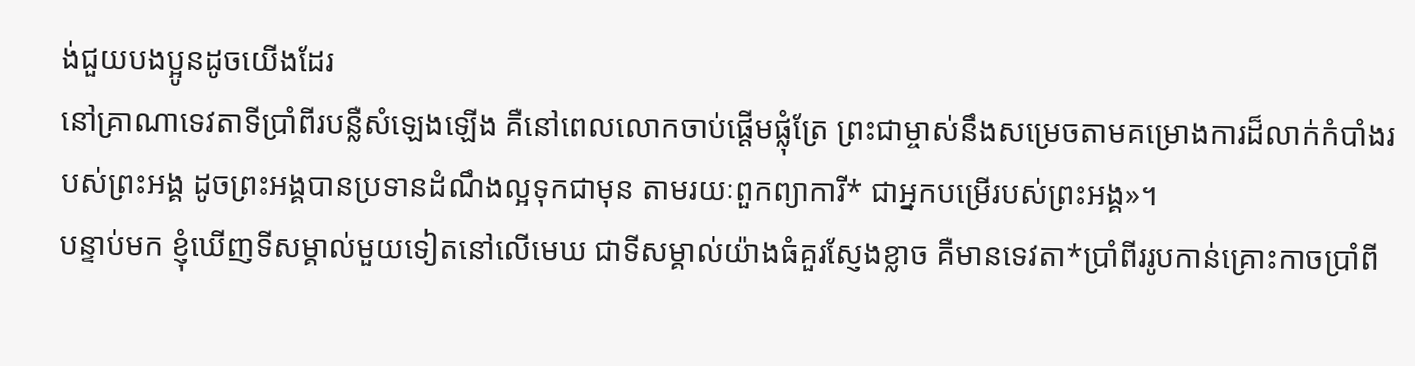ង់ជួយបងប្អូនដូចយើងដែរ
នៅគ្រាណាទេវតាទីប្រាំពីរបន្លឺសំឡេងឡើង គឺនៅពេលលោកចាប់ផ្ដើមផ្លុំត្រែ ព្រះជាម្ចាស់នឹងសម្រេចតាមគម្រោងការដ៏លាក់កំបាំងរបស់ព្រះអង្គ ដូចព្រះអង្គបានប្រទានដំណឹងល្អទុកជាមុន តាមរយៈពួកព្យាការី* ជាអ្នកបម្រើរបស់ព្រះអង្គ»។
បន្ទាប់មក ខ្ញុំឃើញទីសម្គាល់មួយទៀតនៅលើមេឃ ជាទីសម្គាល់យ៉ាងធំគួរស្ញែងខ្លាច គឺមានទេវតា*ប្រាំពីររូបកាន់គ្រោះកាចប្រាំពី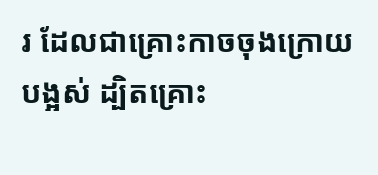រ ដែលជាគ្រោះកាចចុងក្រោយបង្អស់ ដ្បិតគ្រោះ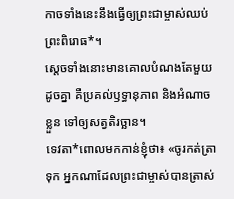កាចទាំងនេះនឹងធ្វើឲ្យព្រះជាម្ចាស់ឈប់ព្រះពិរោធ*។
ស្ដេចទាំងនោះមានគោលបំណងតែមួយដូចគ្នា គឺប្រគល់ឫទ្ធានុភាព និងអំណាចខ្លួន ទៅឲ្យសត្វតិរច្ឆាន។
ទេវតា*ពោលមកកាន់ខ្ញុំថា៖ «ចូរកត់ត្រាទុក អ្នកណាដែលព្រះជាម្ចាស់បានត្រាស់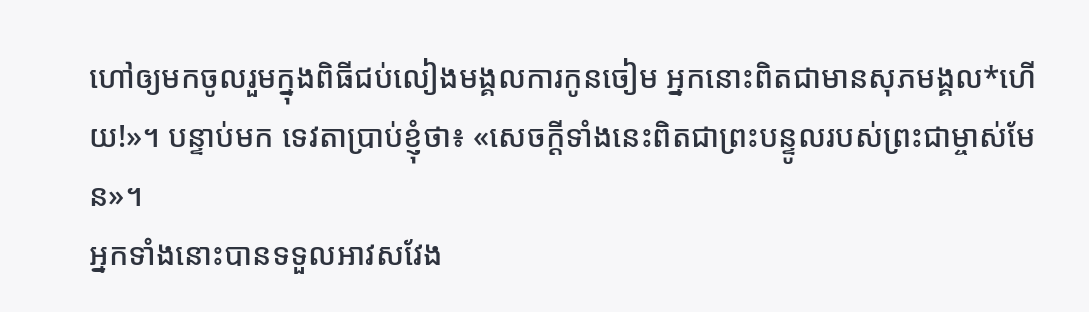ហៅឲ្យមកចូលរួមក្នុងពិធីជប់លៀងមង្គលការកូនចៀម អ្នកនោះពិតជាមានសុភមង្គល*ហើយ!»។ បន្ទាប់មក ទេវតាប្រាប់ខ្ញុំថា៖ «សេចក្ដីទាំងនេះពិតជាព្រះបន្ទូលរបស់ព្រះជាម្ចាស់មែន»។
អ្នកទាំងនោះបានទទួលអាវសវែង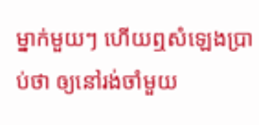ម្នាក់មួយៗ ហើយឮសំឡេងប្រាប់ថា ឲ្យនៅរង់ចាំមួយ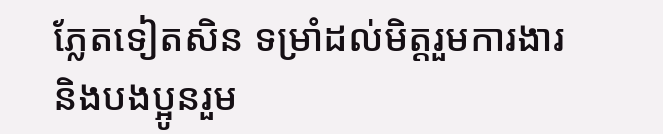ភ្លែតទៀតសិន ទម្រាំដល់មិត្តរួមការងារ និងបងប្អូនរួម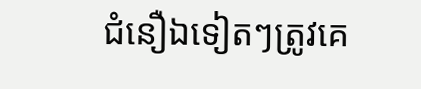ជំនឿឯទៀតៗត្រូវគេ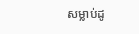សម្លាប់ដូ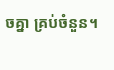ចគ្នា គ្រប់ចំនួន។